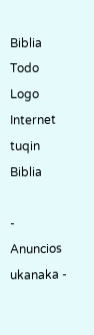Biblia Todo Logo
Internet tuqin Biblia

- Anuncios ukanaka -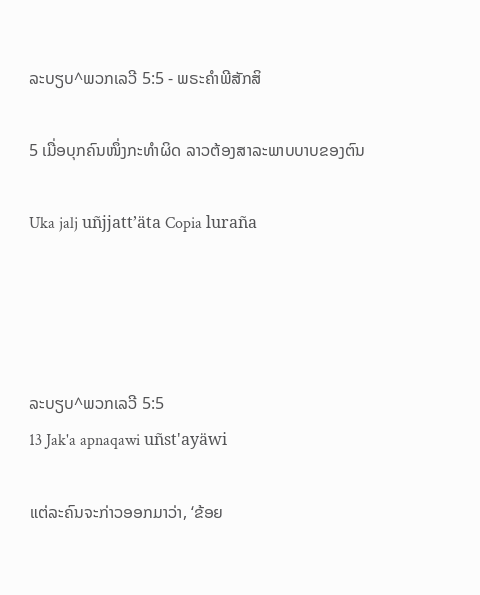ລະບຽບ^ພວກເລວີ 5:5 - ພຣະຄຳພີສັກສິ

5 ເມື່ອບຸກຄົນໜຶ່ງກະທຳຜິດ ລາວຕ້ອງສາລະພາບບາບຂອງຕົນ

Uka jalj uñjjattʼäta Copia luraña




ລະບຽບ^ພວກເລວີ 5:5
13 Jak'a apnaqawi uñst'ayäwi

ແຕ່ລະຄົນຈະກ່າວອອກມາວ່າ, ‘ຂ້ອຍ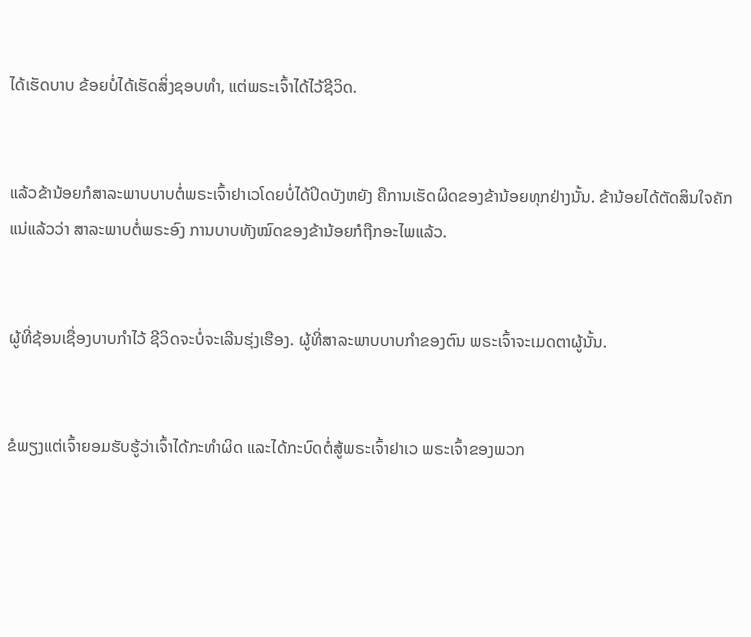ໄດ້ເຮັດບາບ ຂ້ອຍບໍ່ໄດ້ເຮັດສິ່ງຊອບທຳ, ແຕ່ພຣະເຈົ້າໄດ້ໄວ້ຊີວິດ.


ແລ້ວຂ້ານ້ອຍກໍສາລະພາບບາບຕໍ່ພຣະເຈົ້າຢາເວໂດຍບໍ່ໄດ້ປິດບັງຫຍັງ ຄືການເຮັດຜິດຂອງຂ້ານ້ອຍທຸກຢ່າງນັ້ນ. ຂ້ານ້ອຍໄດ້ຕັດສິນໃຈຄັກແນ່ແລ້ວວ່າ ສາລະພາບຕໍ່ພຣະອົງ ການບາບທັງໝົດຂອງຂ້ານ້ອຍກໍຖືກອະໄພແລ້ວ.


ຜູ້ທີ່ຊ້ອນເຊື່ອງບາບກຳໄວ້ ຊີວິດຈະບໍ່ຈະເລີນຮຸ່ງເຮືອງ. ຜູ້ທີ່ສາລະພາບບາບກຳຂອງຕົນ ພຣະເຈົ້າຈະເມດຕາຜູ້ນັ້ນ.


ຂໍພຽງແຕ່ເຈົ້າຍອມຮັບຮູ້ວ່າເຈົ້າໄດ້ກະທຳຜິດ ແລະໄດ້ກະບົດຕໍ່ສູ້ພຣະເຈົ້າຢາເວ ພຣະເຈົ້າຂອງພວກ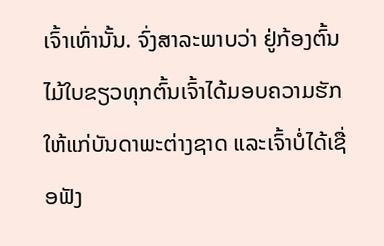ເຈົ້າເທົ່ານັ້ນ. ຈົ່ງສາລະພາບວ່າ ຢູ່ກ້ອງຕົ້ນໄມ້ໃບຂຽວທຸກຕົ້ນເຈົ້າໄດ້ມອບຄວາມຮັກໃຫ້ແກ່ບັນດາພະຕ່າງຊາດ ແລະເຈົ້າບໍ່ໄດ້ເຊື່ອຟັງ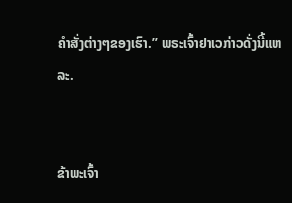ຄຳສັ່ງຕ່າງໆຂອງເຮົາ.” ພຣະເຈົ້າຢາເວກ່າວດັ່ງນີ້ແຫລະ.


ຂ້າພະເຈົ້າ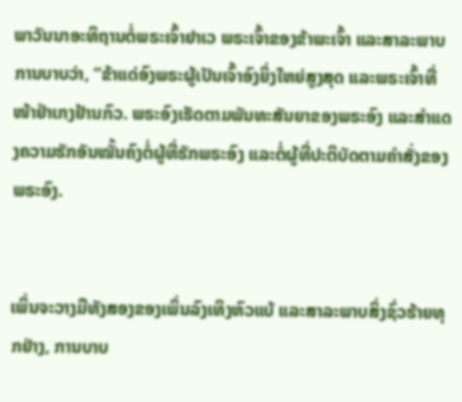ພາວັນນາອະທິຖານຕໍ່ພຣະເຈົ້າຢາເວ ພຣະເຈົ້າຂອງຂ້າພະເຈົ້າ ແລະສາລະພາບການບາບວ່າ, “ຂ້າແດ່ອົງພຣະຜູ້ເປັນເຈົ້າອົງຍິ່ງໃຫຍ່ສູງສຸດ ແລະພຣະເຈົ້າທີ່ໜ້າຢຳເກງຢ້ານກົວ. ພຣະອົງເຮັດຕາມພັນທະສັນຍາຂອງພຣະອົງ ແລະສຳແດງຄວາມຮັກອັນໝັ້ນຄົງຕໍ່ຜູ້ທີ່ຮັກພຣະອົງ ແລະຕໍ່ຜູ້ທີ່ປະຕິບັດຕາມຄຳສັ່ງຂອງພຣະອົງ.


ເພິ່ນຈະວາງມືທັງສອງຂອງເພິ່ນລົງເທິງຫົວແບ້ ແລະສາລະພາບສິ່ງຊົ່ວຮ້າຍທຸກຢ່າງ, ການບາບ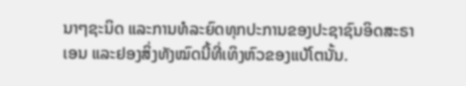ນາໆຊະນິດ ແລະການທໍລະຍົດທຸກປະການຂອງປະຊາຊົນອິດສະຣາເອນ ແລະຢອງສິ່ງທັງໝົດນີ້ທີ່ເທິງຫົວຂອງແບ້ໂຕນັ້ນ.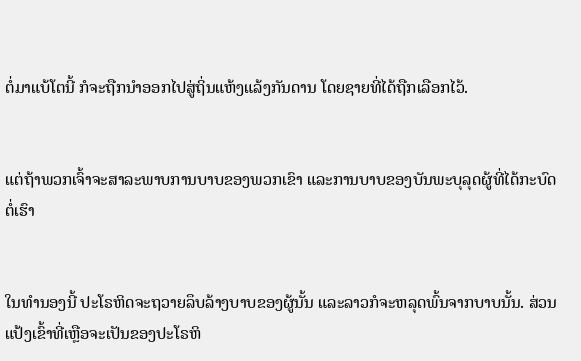ຕໍ່ມາແບ້ໂຕນີ້ ກໍຈະຖືກນຳອອກໄປສູ່ຖິ່ນແຫ້ງແລ້ງກັນດານ ໂດຍຊາຍທີ່ໄດ້ຖືກເລືອກໄວ້.


ແຕ່ຖ້າພວກເຈົ້າຈະສາລະພາບການບາບຂອງພວກເຂົາ ແລະການບາບຂອງບັນພະບຸລຸດຜູ້ທີ່ໄດ້ກະບົດຕໍ່ເຮົາ


ໃນທຳນອງນີ້ ປະໂຣຫິດຈະຖວາຍລຶບລ້າງບາບຂອງຜູ້ນັ້ນ ແລະລາວກໍຈະຫລຸດພົ້ນຈາກບາບນັ້ນ. ສ່ວນແປ້ງເຂົ້າທີ່ເຫຼືອຈະເປັນຂອງປະໂຣຫິ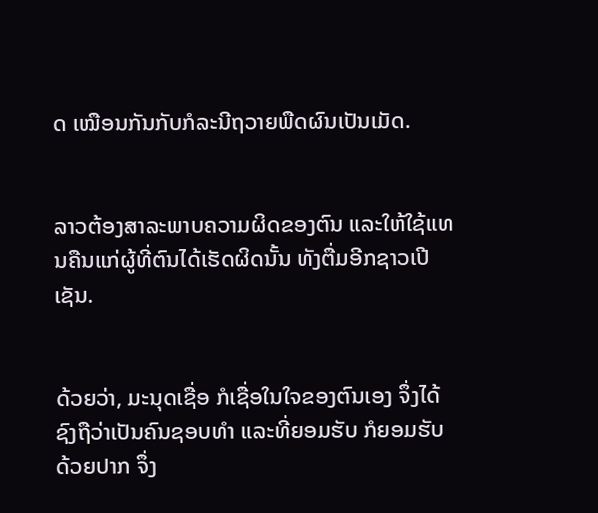ດ ເໝືອນກັນກັບກໍລະນີຖວາຍພືດຜົນເປັນເມັດ.


ລາວຕ້ອງສາລະພາບຄວາມຜິດຂອງຕົນ ແລະໃຫ້ໃຊ້ແທນຄືນແກ່ຜູ້ທີ່ຕົນໄດ້ເຮັດຜິດນັ້ນ ທັງຕື່ມອີກຊາວເປີເຊັນ.


ດ້ວຍວ່າ, ມະນຸດເຊື່ອ ກໍເຊື່ອໃນໃຈຂອງຕົນເອງ ຈຶ່ງໄດ້ຊົງຖືວ່າເປັນຄົນຊອບທຳ ແລະທີ່ຍອມຮັບ ກໍຍອມຮັບດ້ວຍປາກ ຈຶ່ງ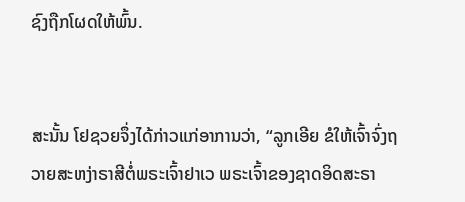ຊົງຖືກໂຜດໃຫ້ພົ້ນ.


ສະນັ້ນ ໂຢຊວຍຈຶ່ງໄດ້ກ່າວແກ່ອາການວ່າ, “ລູກເອີຍ ຂໍໃຫ້ເຈົ້າຈົ່ງຖວາຍສະຫງ່າຣາສີຕໍ່ພຣະເຈົ້າຢາເວ ພຣະເຈົ້າຂອງຊາດອິດສະຣາ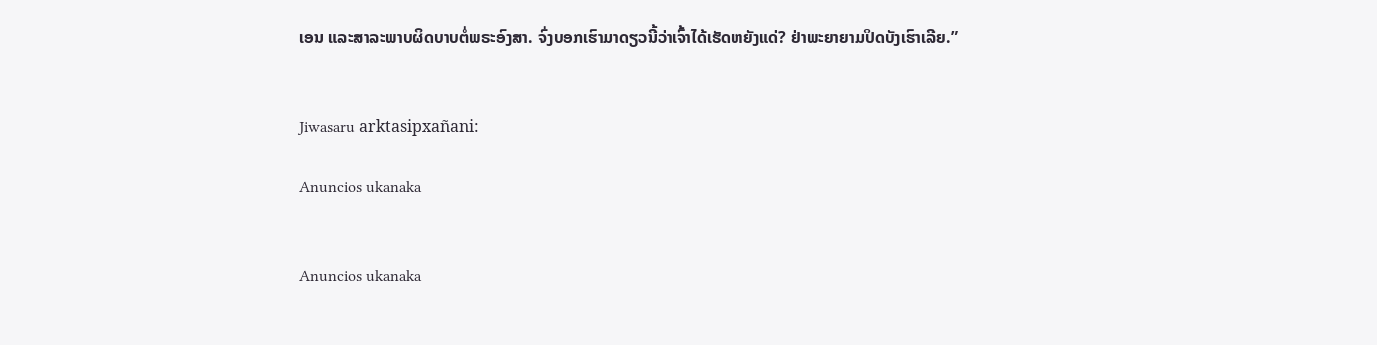ເອນ ແລະສາລະພາບຜິດບາບຕໍ່ພຣະອົງສາ. ຈົ່ງບອກເຮົາມາດຽວນີ້ວ່າເຈົ້າໄດ້ເຮັດຫຍັງແດ່? ຢ່າພະຍາຍາມປິດບັງເຮົາເລີຍ.”


Jiwasaru arktasipxañani:

Anuncios ukanaka


Anuncios ukanaka